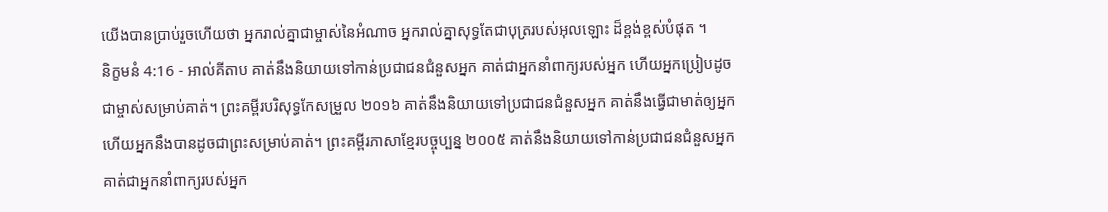យើងបានប្រាប់រួចហើយថា អ្នករាល់គ្នាជាម្ចាស់នៃអំណាច អ្នករាល់គ្នាសុទ្ធតែជាបុត្ររបស់អុលឡោះ ដ៏ខ្ពង់ខ្ពស់បំផុត ។
និក្ខមនំ 4:16 - អាល់គីតាប គាត់នឹងនិយាយទៅកាន់ប្រជាជនជំនួសអ្នក គាត់ជាអ្នកនាំពាក្យរបស់អ្នក ហើយអ្នកប្រៀបដូចជាម្ចាស់សម្រាប់គាត់។ ព្រះគម្ពីរបរិសុទ្ធកែសម្រួល ២០១៦ គាត់នឹងនិយាយទៅប្រជាជនជំនួសអ្នក គាត់នឹងធ្វើជាមាត់ឲ្យអ្នក ហើយអ្នកនឹងបានដូចជាព្រះសម្រាប់គាត់។ ព្រះគម្ពីរភាសាខ្មែរបច្ចុប្បន្ន ២០០៥ គាត់នឹងនិយាយទៅកាន់ប្រជាជនជំនួសអ្នក គាត់ជាអ្នកនាំពាក្យរបស់អ្នក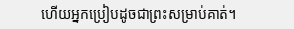ហើយអ្នកប្រៀបដូចជាព្រះសម្រាប់គាត់។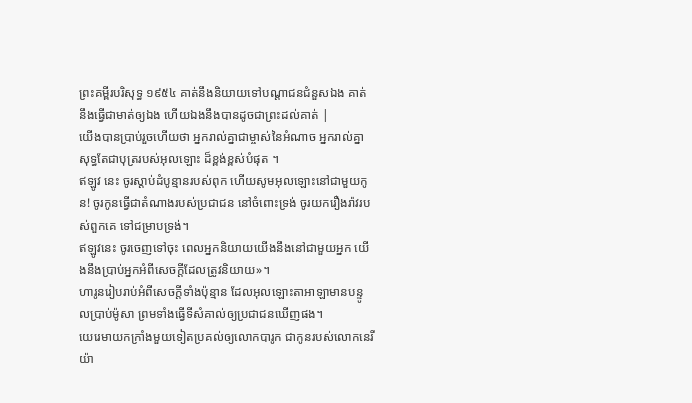ព្រះគម្ពីរបរិសុទ្ធ ១៩៥៤ គាត់នឹងនិយាយទៅបណ្តាជនជំនួសឯង គាត់នឹងធ្វើជាមាត់ឲ្យឯង ហើយឯងនឹងបានដូចជាព្រះដល់គាត់ |
យើងបានប្រាប់រួចហើយថា អ្នករាល់គ្នាជាម្ចាស់នៃអំណាច អ្នករាល់គ្នាសុទ្ធតែជាបុត្ររបស់អុលឡោះ ដ៏ខ្ពង់ខ្ពស់បំផុត ។
ឥឡូវ នេះ ចូរស្តាប់ដំបូន្មានរបស់ពុក ហើយសូមអុលឡោះនៅជាមួយកូន! ចូរកូនធ្វើជាតំណាងរបស់ប្រជាជន នៅចំពោះទ្រង់ ចូរយករឿងរ៉ាវរបស់ពួកគេ ទៅជម្រាបទ្រង់។
ឥឡូវនេះ ចូរចេញទៅចុះ ពេលអ្នកនិយាយយើងនឹងនៅជាមួយអ្នក យើងនឹងប្រាប់អ្នកអំពីសេចក្តីដែលត្រូវនិយាយ»។
ហារូនរៀបរាប់អំពីសេចក្តីទាំងប៉ុន្មាន ដែលអុលឡោះតាអាឡាមានបន្ទូលប្រាប់ម៉ូសា ព្រមទាំងធ្វើទីសំគាល់ឲ្យប្រជាជនឃើញផង។
យេរេមាយកក្រាំងមួយទៀតប្រគល់ឲ្យលោកបារូក ជាកូនរបស់លោកនេរីយ៉ា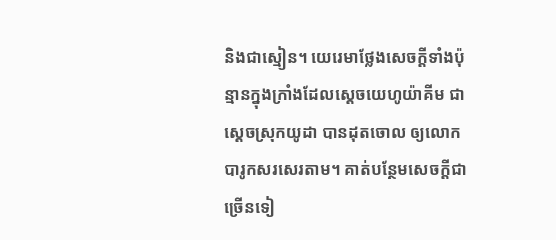និងជាស្មៀន។ យេរេមាថ្លែងសេចក្ដីទាំងប៉ុន្មានក្នុងក្រាំងដែលស្តេចយេហូយ៉ាគីម ជាស្ដេចស្រុកយូដា បានដុតចោល ឲ្យលោកបារូកសរសេរតាម។ គាត់បន្ថែមសេចក្ដីជាច្រើនទៀ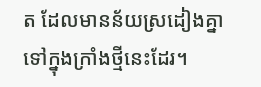ត ដែលមានន័យស្រដៀងគ្នា ទៅក្នុងក្រាំងថ្មីនេះដែរ។